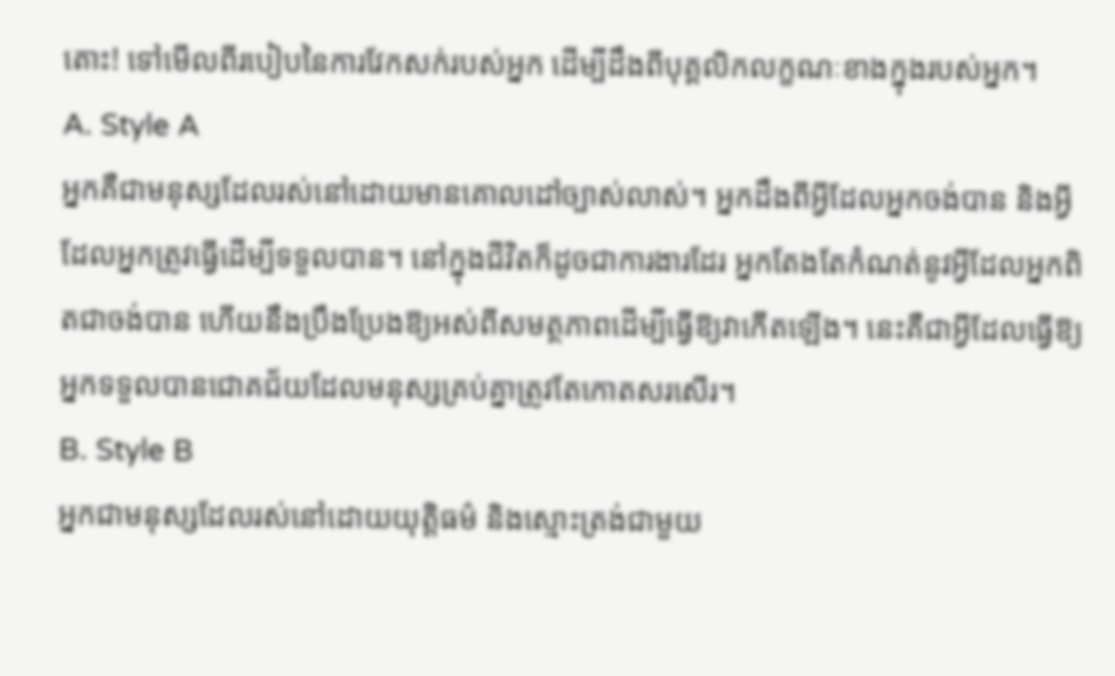តោះ! ទៅមើលពីរបៀបនៃការវែកសក់របស់អ្នក ដើម្បីដឹងពីបុគ្គលិកលក្ខណៈខាងក្នុងរបស់អ្នក។
A. Style A
អ្នកគឺជាមនុស្សដែលរស់នៅដោយមានគោលដៅច្បាស់លាស់។ អ្នកដឹងពីអ្វីដែលអ្នកចង់បាន និងអ្វីដែលអ្នកត្រូវធ្វើដើម្បីទទួលបាន។ នៅក្នុងជីវិតក៏ដូចជាការងារដែរ អ្នកតែងតែកំណត់នូវអ្វីដែលអ្នកពិតជាចង់បាន ហើយនឹងប្រឹងប្រែងឱ្យអស់ពីសមត្ថភាពដើម្បីធ្វើឱ្យវាកើតឡើង។ នេះគឺជាអ្វីដែលធ្វើឱ្យអ្នកទទួលបានជោគជ័យដែលមនុស្សគ្រប់គ្នាត្រូវតែកោតសរសើរ។
B. Style B
អ្នកជាមនុស្សដែលរស់នៅដោយយុត្តិធម៌ និងស្មោះត្រង់ជាមួយ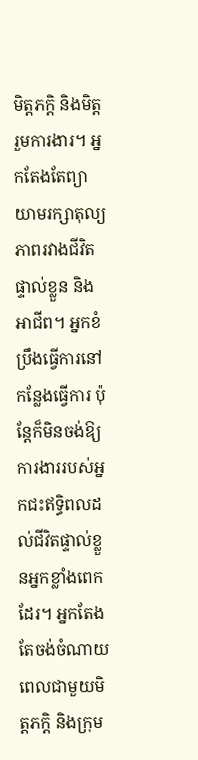មិត្តភក្តិ និងមិត្តរួមការងារ។ អ្នកតែងតែព្យាយាមរក្សាតុល្យភាពរវាងជីវិតផ្ទាល់ខ្លួន និងអាជីព។ អ្នកខំប្រឹងធ្វើការនៅកន្លែងធ្វើការ ប៉ុន្តែក៏មិនចង់ឱ្យការងាររបស់អ្នកជះឥទ្ធិពលដល់ជីវិតផ្ទាល់ខ្លួនអ្នកខ្លាំងពេកដែរ។ អ្នកតែងតែចង់ចំណាយពេលជាមួយមិត្តភក្តិ និងក្រុម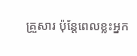គ្រួសារ ប៉ុន្តែពេលខ្លះអ្នក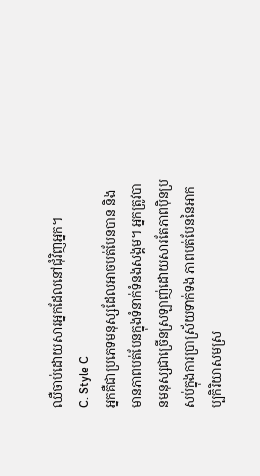ឈឺចាប់ដោយសារអ្នកដែលនៅជុំវិញអ្នក។
C. Style C
អ្នកគឺជាប្រភេទមនុស្សដែលអាចបត់បែនបាន និងមានភាពបត់បែនក្នុងទំនាក់ទំនងសង្គម។ អ្នកត្រូវបានមនុស្សជាច្រើនស្រឡាញ់ដោយសារតែភាពប៉ិនប្រសប់ក្នុងការប្រាស្រ័យទាក់ទង ភាពបត់បែននៃអាកប្បកិរិយាសមស្រ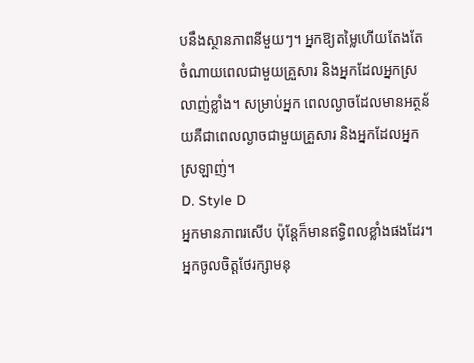បនឹងស្ថានភាពនីមួយៗ។ អ្នកឱ្យតម្លៃហើយតែងតែចំណាយពេលជាមួយគ្រួសារ និងអ្នកដែលអ្នកស្រលាញ់ខ្លាំង។ សម្រាប់អ្នក ពេលល្ងាចដែលមានអត្ថន័យគឺជាពេលល្ងាចជាមួយគ្រួសារ និងអ្នកដែលអ្នកស្រឡាញ់។
D. Style D
អ្នកមានភាពរសើប ប៉ុន្តែក៏មានឥទ្ធិពលខ្លាំងផងដែរ។ អ្នកចូលចិត្តថែរក្សាមនុ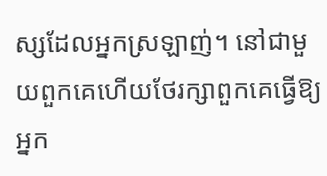ស្សដែលអ្នកស្រឡាញ់។ នៅជាមួយពួកគេហើយថែរក្សាពួកគេធ្វើឱ្យអ្នក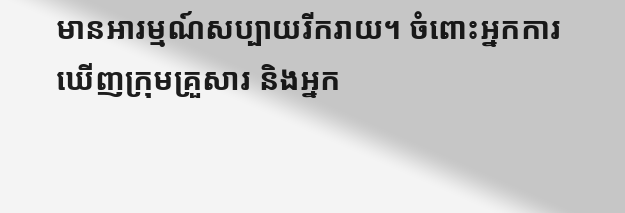មានអារម្មណ៍សប្បាយរីករាយ។ ចំពោះអ្នកការឃើញក្រុមគ្រួសារ និងអ្នក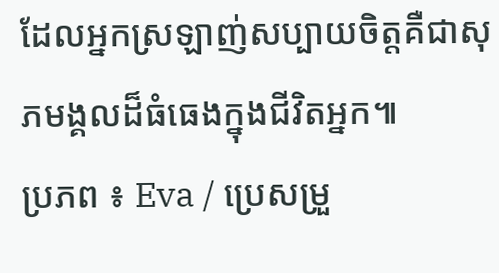ដែលអ្នកស្រឡាញ់សប្បាយចិត្តគឺជាសុភមង្គលដ៏ធំធេងក្នុងជីវិតអ្នក៕
ប្រភព ៖ Eva / ប្រេសម្រួ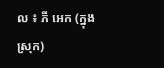ល ៖ ភី អេក (ក្នុងស្រុក)